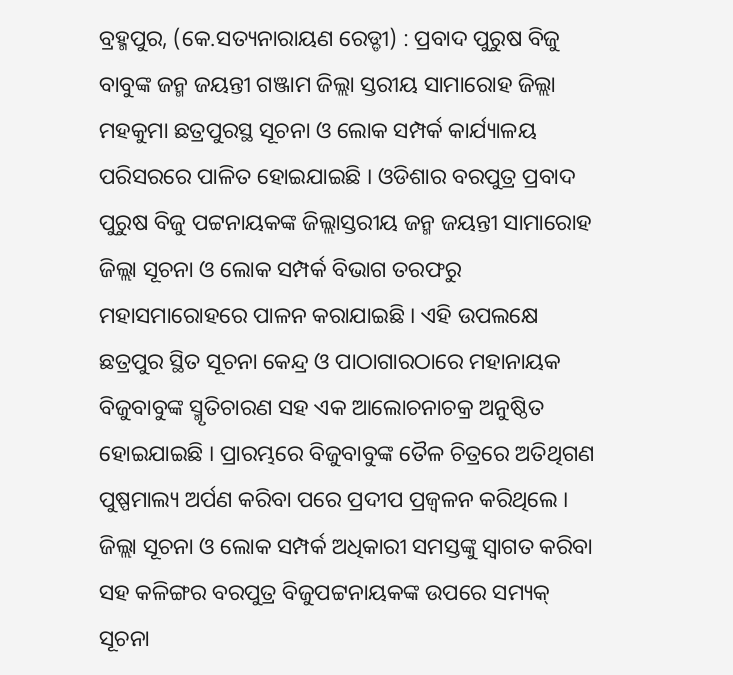ବ୍ରହ୍ମପୁର, (କେ.ସତ୍ୟନାରାୟଣ ରେଡ୍ଡୀ) : ପ୍ରବାଦ ପୁରୁଷ ବିଜୁ ବାବୁଙ୍କ ଜନ୍ମ ଜୟନ୍ତୀ ଗଞ୍ଜାମ ଜିଲ୍ଲା ସ୍ତରୀୟ ସାମାରୋହ ଜିଲ୍ଲା ମହକୁମା ଛତ୍ରପୁରସ୍ଥ ସୂଚନା ଓ ଲୋକ ସମ୍ପର୍କ କାର୍ଯ୍ୟାଳୟ ପରିସରରେ ପାଳିତ ହୋଇଯାଇଛି । ଓଡିଶାର ବରପୁତ୍ର ପ୍ରବାଦ ପୁରୁଷ ବିଜୁ ପଟ୍ଟନାୟକଙ୍କ ଜିଲ୍ଲାସ୍ତରୀୟ ଜନ୍ମ ଜୟନ୍ତୀ ସାମାରୋହ ଜିଲ୍ଲା ସୂଚନା ଓ ଲୋକ ସମ୍ପର୍କ ବିଭାଗ ତରଫରୁ ମହାସମାରୋହରେ ପାଳନ କରାଯାଇଛି । ଏହି ଉପଲକ୍ଷେ ଛତ୍ରପୁର ସ୍ଥିତ ସୂଚନା କେନ୍ଦ୍ର ଓ ପାଠାଗାରଠାରେ ମହାନାୟକ ବିଜୁବାବୁଙ୍କ ସ୍ମୃତିଚାରଣ ସହ ଏକ ଆଲୋଚନାଚକ୍ର ଅନୁଷ୍ଠିତ ହୋଇଯାଇଛି । ପ୍ରାରମ୍ଭରେ ବିଜୁବାବୁଙ୍କ ତୈଳ ଚିତ୍ରରେ ଅତିଥିଗଣ ପୁଷ୍ପମାଲ୍ୟ ଅର୍ପଣ କରିବା ପରେ ପ୍ରଦୀପ ପ୍ରଜ୍ୱଳନ କରିଥିଲେ । ଜିଲ୍ଲା ସୂଚନା ଓ ଲୋକ ସମ୍ପର୍କ ଅଧିକାରୀ ସମସ୍ତଙ୍କୁ ସ୍ୱାଗତ କରିବା ସହ କଳିଙ୍ଗର ବରପୁତ୍ର ବିଜୁପଟ୍ଟନାୟକଙ୍କ ଉପରେ ସମ୍ୟକ୍ ସୂଚନା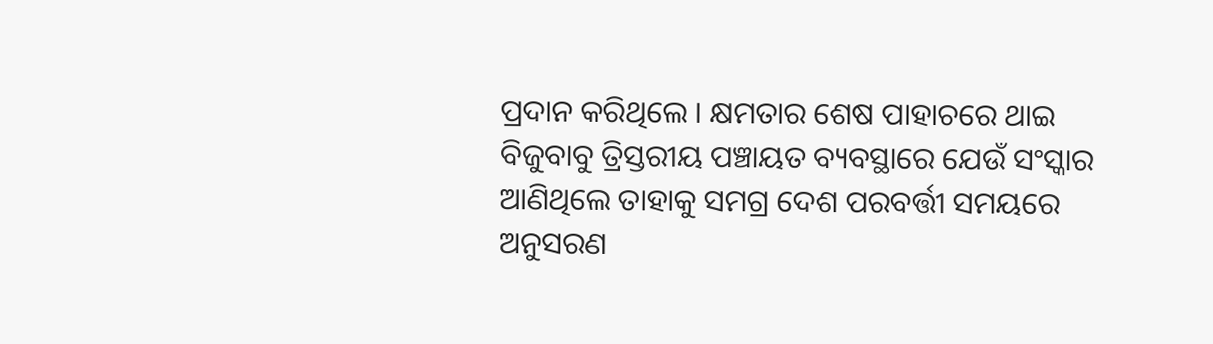ପ୍ରଦାନ କରିଥିଲେ । କ୍ଷମତାର ଶେଷ ପାହାଚରେ ଥାଇ ବିଜୁବାବୁ ତ୍ରିସ୍ତରୀୟ ପଞ୍ଚାୟତ ବ୍ୟବସ୍ଥାରେ ଯେଉଁ ସଂସ୍କାର ଆଣିଥିଲେ ତାହାକୁ ସମଗ୍ର ଦେଶ ପରବର୍ତ୍ତୀ ସମୟରେ ଅନୁସରଣ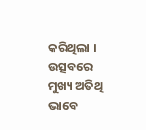କରିଥିଲା । ଉତ୍ସବରେ ମୁଖ୍ୟ ଅତିଥି ଭାବେ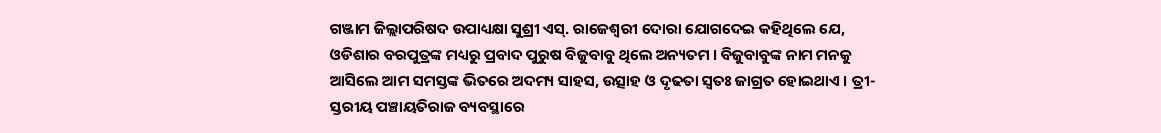ଗଞ୍ଜାମ ଜିଲ୍ଲାପରିଷଦ ଉପାଧ୍ୟକ୍ଷା ସୁଶ୍ରୀ ଏସ୍. ରାଜେଶ୍ୱରୀ ଦୋରା ଯୋଗଦେଇ କହିଥିଲେ ଯେ, ଓଡିଶାର ବରପୁତ୍ରଙ୍କ ମଧ୍ୟରୁ ପ୍ରବାଦ ପୁରୁଷ ବିଜୁବାବୁ ଥିଲେ ଅନ୍ୟତମ । ବିଜୁବାବୁଙ୍କ ନାମ ମନକୁ ଆସିଲେ ଆମ ସମସ୍ତଙ୍କ ଭିତରେ ଅଦମ୍ୟ ସାହସ, ଉତ୍ସାହ ଓ ଦୃଢତା ସ୍ବତଃ ଜାଗ୍ରତ ହୋଇଥାଏ । ତ୍ରୀ-ସ୍ତରୀୟ ପଞ୍ଚାୟତିରାଜ ବ୍ୟବସ୍ଥାରେ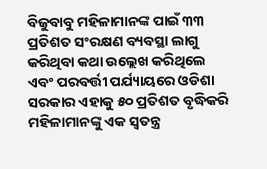ବିଜୁବାବୁ ମହିଳାମାନଙ୍କ ପାଇଁ ୩୩ ପ୍ରତିଶତ ସଂରକ୍ଷଣ ବ୍ୟବସ୍ଥା ଲାଗୁ କରିଥିବା କଥା ଉଲ୍ଲେଖ କରିଥିଲେ ଏବଂ ପରବର୍ତ୍ତୀ ପର୍ଯ୍ୟାୟରେ ଓଡିଶା ସରକାର ଏହାକୁ ୫୦ ପ୍ରତିଶତ ବୃଦ୍ଧିକରି ମହିଳାମାନଙ୍କୁ ଏକ ସ୍ୱତନ୍ତ୍ର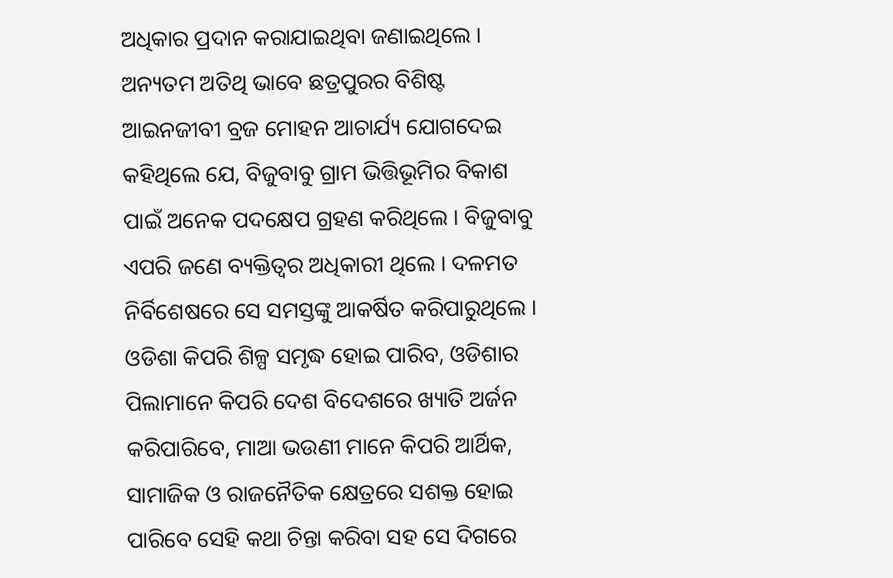ଅଧିକାର ପ୍ରଦାନ କରାଯାଇଥିବା ଜଣାଇଥିଲେ । ଅନ୍ୟତମ ଅତିଥି ଭାବେ ଛତ୍ରପୁରର ବିଶିଷ୍ଟ ଆଇନଜୀବୀ ବ୍ରଜ ମୋହନ ଆଚାର୍ଯ୍ୟ ଯୋଗଦେଇ କହିଥିଲେ ଯେ, ବିଜୁବାବୁ ଗ୍ରାମ ଭିତ୍ତିଭୂମିର ବିକାଶ ପାଇଁ ଅନେକ ପଦକ୍ଷେପ ଗ୍ରହଣ କରିଥିଲେ । ବିଜୁବାବୁ ଏପରି ଜଣେ ବ୍ୟକ୍ତିତ୍ୱର ଅଧିକାରୀ ଥିଲେ । ଦଳମତ ନିର୍ବିଶେଷରେ ସେ ସମସ୍ତଙ୍କୁ ଆକର୍ଷିତ କରିପାରୁଥିଲେ । ଓଡିଶା କିପରି ଶିଳ୍ପ ସମୃଦ୍ଧ ହୋଇ ପାରିବ, ଓଡିଶାର ପିଲାମାନେ କିପରି ଦେଶ ବିଦେଶରେ ଖ୍ୟାତି ଅର୍ଜନ କରିପାରିବେ, ମାଆ ଭଉଣୀ ମାନେ କିପରି ଆର୍ଥିକ, ସାମାଜିକ ଓ ରାଜନୈତିକ କ୍ଷେତ୍ରରେ ସଶକ୍ତ ହୋଇ ପାରିବେ ସେହି କଥା ଚିନ୍ତା କରିବା ସହ ସେ ଦିଗରେ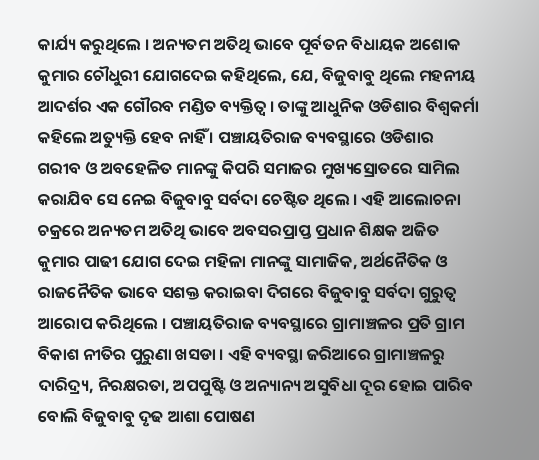କାର୍ଯ୍ୟ କରୁଥିଲେ । ଅନ୍ୟତମ ଅତିଥି ଭାବେ ପୂର୍ବତନ ବିଧାୟକ ଅଶୋକ କୁମାର ଚୌଧୁରୀ ଯୋଗଦେଇ କହିଥିଲେ, ଯେ, ବିଜୁବାବୁ ଥିଲେ ମହନୀୟ ଆଦର୍ଶର ଏକ ଗୌରବ ମଣ୍ଡିତ ବ୍ୟକ୍ତିତ୍ବ । ତାଙ୍କୁ ଆଧୁନିକ ଓଡିଶାର ବିଶ୍ବକର୍ମା କହିଲେ ଅତ୍ୟୁକ୍ତି ହେବ ନାହିଁ । ପଞ୍ଚାୟତିରାଜ ବ୍ୟବସ୍ଥାରେ ଓଡିଶାର ଗରୀବ ଓ ଅବହେଳିତ ମାନଙ୍କୁ କିପରି ସମାଜର ମୁଖ୍ୟସ୍ରୋତରେ ସାମିଲ କରାଯିବ ସେ ନେଇ ବିଜୁବାବୁ ସର୍ବଦା ଚେଷ୍ଟିତ ଥିଲେ । ଏହି ଆଲୋଚନା ଚକ୍ରରେ ଅନ୍ୟତମ ଅତିଥି ଭାବେ ଅବସରପ୍ରାପ୍ତ ପ୍ରଧାନ ଶିକ୍ଷକ ଅଜିତ କୁମାର ପାଢୀ ଯୋଗ ଦେଇ ମହିଳା ମାନଙ୍କୁ ସାମାଜିକ, ଅର୍ଥନୈତିକ ଓ ରାଜନୈତିକ ଭାବେ ସଶକ୍ତ କରାଇବା ଦିଗରେ ବିଜୁବାବୁ ସର୍ବଦା ଗୁରୁତ୍ବ ଆରୋପ କରିଥିଲେ । ପଞ୍ଚାୟତିରାଜ ବ୍ୟବସ୍ଥାରେ ଗ୍ରାମାଞ୍ଚଳର ପ୍ରତି ଗ୍ରାମ ବିକାଶ ନୀତିର ପୁରୁଣା ଖସଡା । ଏହି ବ୍ୟବସ୍ଥା ଜରିଆରେ ଗ୍ରାମାଞ୍ଚଳରୁ ଦାରିଦ୍ର୍ୟ, ନିରକ୍ଷରତା, ଅପପୁଷ୍ଟି ଓ ଅନ୍ୟାନ୍ୟ ଅସୁବିଧା ଦୂର ହୋଇ ପାରିବ ବୋଲି ବିଜୁବାବୁ ଦୃଢ ଆଶା ପୋଷଣ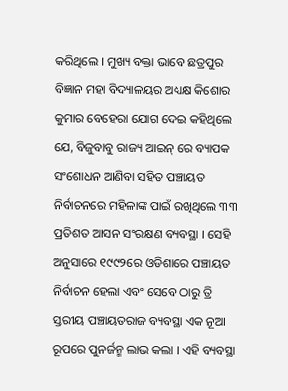କରିଥିଲେ । ମୁଖ୍ୟ ବକ୍ତା ଭାବେ ଛତ୍ରପୁର ବିଜ୍ଞାନ ମହା ବିଦ୍ୟାଳୟର ଅଧ୍ୟକ୍ଷ କିଶୋର କୁମାର ବେହେରା ଯୋଗ ଦେଇ କହିଥିଲେ ଯେ, ବିଜୁବାବୁ ରାଜ୍ୟ ଆଇନ୍ ରେ ବ୍ୟାପକ ସଂଶୋଧନ ଆଣିବା ସହିତ ପଞ୍ଚାୟତ ନିର୍ବାଚନରେ ମହିଳାଙ୍କ ପାଇଁ ରଖିଥିଲେ ୩୩ ପ୍ରତିଶତ ଆସନ ସଂରକ୍ଷଣ ବ୍ୟବସ୍ଥା । ସେହି ଅନୁସାରେ ୧୯୯୨ରେ ଓଡିଶାରେ ପଞ୍ଚାୟତ ନିର୍ବାଚନ ହେଲା ଏବଂ ସେବେ ଠାରୁ ତ୍ରି ସ୍ତରୀୟ ପଞ୍ଚାୟତରାଜ ବ୍ୟବସ୍ଥା ଏକ ନୂଆ ରୂପରେ ପୁନର୍ଜନ୍ମ ଲାଭ କଲା । ଏହି ବ୍ୟବସ୍ଥା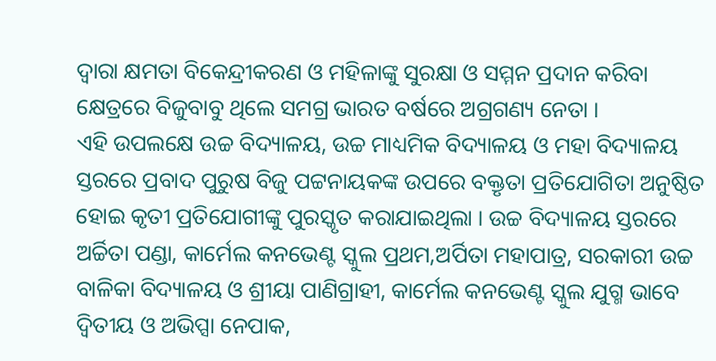ଦ୍ବାରା କ୍ଷମତା ବିକେନ୍ଦ୍ରୀକରଣ ଓ ମହିଳାଙ୍କୁ ସୁରକ୍ଷା ଓ ସମ୍ମନ ପ୍ରଦାନ କରିବା କ୍ଷେତ୍ରରେ ବିଜୁବାବୁ ଥିଲେ ସମଗ୍ର ଭାରତ ବର୍ଷରେ ଅଗ୍ରଗଣ୍ୟ ନେତା ।
ଏହି ଉପଲକ୍ଷେ ଉଚ୍ଚ ବିଦ୍ୟାଳୟ, ଉଚ୍ଚ ମାଧ୍ୟମିକ ବିଦ୍ୟାଳୟ ଓ ମହା ବିଦ୍ୟାଳୟ ସ୍ତରରେ ପ୍ରବାଦ ପୁରୁଷ ବିଜୁ ପଟ୍ଟନାୟକଙ୍କ ଉପରେ ବକ୍ତୃତା ପ୍ରତିଯୋଗିତା ଅନୁଷ୍ଠିତ ହୋଇ କୃତୀ ପ୍ରତିଯୋଗୀଙ୍କୁ ପୁରସ୍କୃତ କରାଯାଇଥିଲା । ଉଚ୍ଚ ବିଦ୍ୟାଳୟ ସ୍ତରରେ ଅର୍ଚ୍ଚିତା ପଣ୍ଡା, କାର୍ମେଲ କନଭେଣ୍ଟ ସ୍କୁଲ ପ୍ରଥମ,ଅର୍ପିତା ମହାପାତ୍ର, ସରକାରୀ ଉଚ୍ଚ ବାଳିକା ବିଦ୍ୟାଳୟ ଓ ଶ୍ରୀୟା ପାଣିଗ୍ରାହୀ, କାର୍ମେଲ କନଭେଣ୍ଟ ସ୍କୁଲ ଯୁଗ୍ମ ଭାବେ ଦ୍ବିତୀୟ ଓ ଅଭିପ୍ସା ନେପାକ,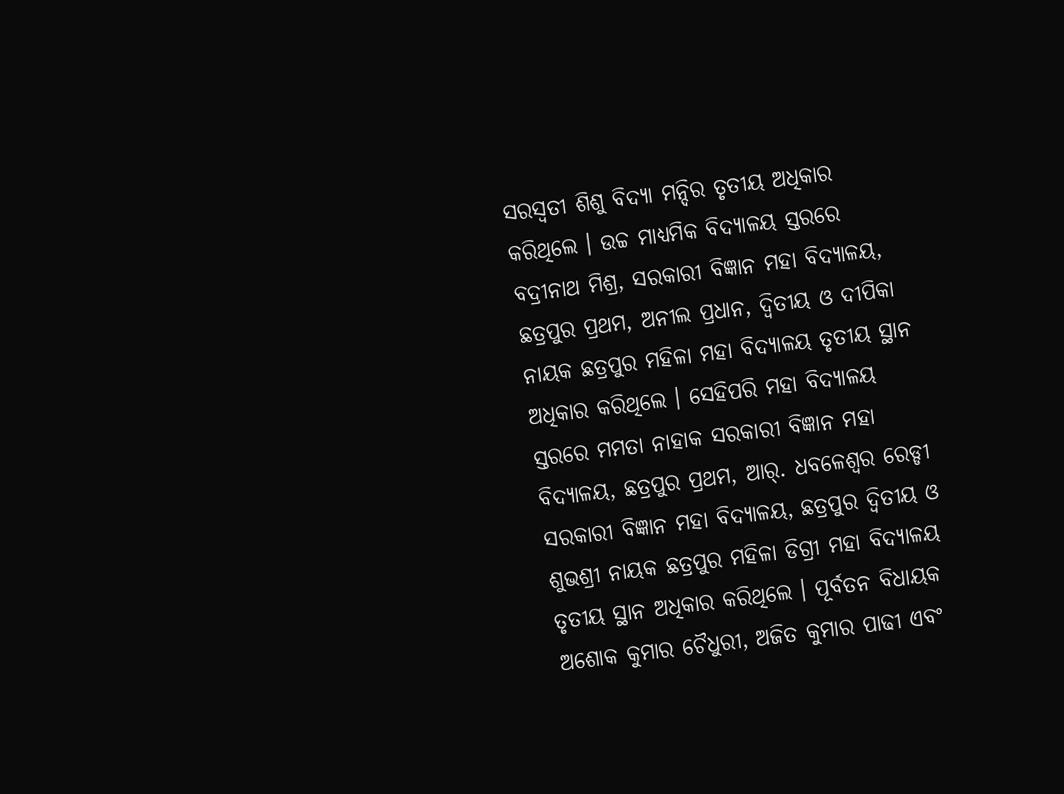ସରସ୍ବତୀ ଶିଶୁ ବିଦ୍ୟା ମନ୍ଦିର ତୃତୀୟ ଅଧିକାର କରିଥିଲେ । ଉଚ୍ଚ ମାଧ୍ୟମିକ ବିଦ୍ୟାଳୟ ସ୍ତରରେ ବଦ୍ରୀନାଥ ମିଶ୍ର, ସରକାରୀ ବିଜ୍ଞାନ ମହା ବିଦ୍ୟାଳୟ, ଛତ୍ରପୁର ପ୍ରଥମ, ଅନୀଲ ପ୍ରଧାନ, ଦ୍ବିତୀୟ ଓ ଦୀପିକା ନାୟକ ଛତ୍ରପୁର ମହିଳା ମହା ବିଦ୍ୟାଳୟ ତୃତୀୟ ସ୍ଥାନ ଅଧିକାର କରିଥିଲେ । ସେହିପରି ମହା ବିଦ୍ୟାଳୟ ସ୍ତରରେ ମମତା ନାହାକ ସରକାରୀ ବିଜ୍ଞାନ ମହା ବିଦ୍ୟାଳୟ, ଛତ୍ରପୁର ପ୍ରଥମ, ଆର୍. ଧବଳେଶ୍ବର ରେଡ୍ଡୀ ସରକାରୀ ବିଜ୍ଞାନ ମହା ବିଦ୍ୟାଳୟ, ଛତ୍ରପୁର ଦ୍ବିତୀୟ ଓ ଶୁଭଶ୍ରୀ ନାୟକ ଛତ୍ରପୁର ମହିଳା ଡିଗ୍ରୀ ମହା ବିଦ୍ୟାଳୟ ତୃତୀୟ ସ୍ଥାନ ଅଧିକାର କରିଥିଲେ । ପୂର୍ବତନ ବିଧାୟକ ଅଶୋକ କୁମାର ଚୈଧୁରୀ, ଅଜିତ କୁମାର ପାଢୀ ଏବଂ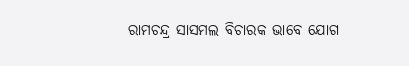ରାମଚନ୍ଦ୍ର ସାସମଲ ବିଚାରକ ଭାବେ ଯୋଗ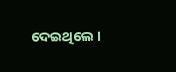ଦେଇଥିଲେ ।